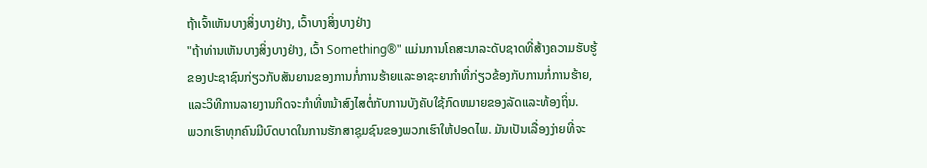ຖ້າເຈົ້າເຫັນບາງສິ່ງບາງຢ່າງ, ເວົ້າບາງສິ່ງບາງຢ່າງ
"ຖ້າທ່ານເຫັນບາງສິ່ງບາງຢ່າງ, ເວົ້າ Something®" ແມ່ນການໂຄສະນາລະດັບຊາດທີ່ສ້າງຄວາມຮັບຮູ້ຂອງປະຊາຊົນກ່ຽວກັບສັນຍານຂອງການກໍ່ການຮ້າຍແລະອາຊະຍາກໍາທີ່ກ່ຽວຂ້ອງກັບການກໍ່ການຮ້າຍ, ແລະວິທີການລາຍງານກິດຈະກໍາທີ່ຫນ້າສົງໄສຕໍ່ກັບການບັງຄັບໃຊ້ກົດຫມາຍຂອງລັດແລະທ້ອງຖິ່ນ.
ພວກເຮົາທຸກຄົນມີບົດບາດໃນການຮັກສາຊຸມຊົນຂອງພວກເຮົາໃຫ້ປອດໄພ. ມັນເປັນເລື່ອງງ່າຍທີ່ຈະ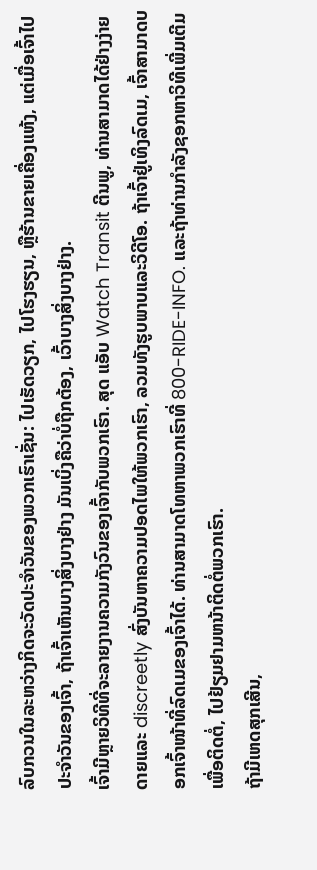ລົບກວນໃນລະຫວ່າງກິດຈະວັດປະຈໍາວັນຂອງພວກເຮົາເຊັ່ນ: ໄປເຮັດວຽກ, ໄປໂຮງຮຽນ, ຫຼືຮ້ານຂາຍເຄື່ອງແຫ້ງ, ແຕ່ເມື່ອເຈົ້າໄປປະຈໍາວັນຂອງເຈົ້າ, ຖ້າເຈົ້າເຫັນບາງສິ່ງບາງຢ່າງ ມັນເບິ່ງຄືວ່າບໍ່ຖືກຕ້ອງ, ເວົ້າບາງສິ່ງບາງຢ່າງ.
ເຈົ້າມີຫຼາຍວິທີທີ່ຈະລາຍງານຄວາມກັງວົນຂອງເຈົ້າກັບພວກເຮົາ. ສຸດ ແອັບ Watch Transit ຕີນພູ, ທ່ານສາມາດໄດ້ຢ່າງງ່າຍດາຍແລະ discreetly ສົ່ງບັນຫາຄວາມປອດໄພໃຫ້ພວກເຮົາ, ລວມທັງຮູບພາບແລະວິດີໂອ. ຖ້າເຈົ້າຢູ່ເທິງລົດເມ, ເຈົ້າສາມາດບອກເຈົ້າໜ້າທີ່ລົດເມຂອງເຈົ້າໄດ້. ທ່ານສາມາດໂທຫາພວກເຮົາທີ່ 800-RIDE-INFO. ແລະຖ້າທ່ານກໍາລັງຊອກຫາວິທີເພີ່ມເຕີມເພື່ອຕິດຕໍ່, ໄປຢ້ຽມຢາມຫນ້າຕິດຕໍ່ພວກເຮົາ.
ຖ້າມີເຫດສຸກເສີນ,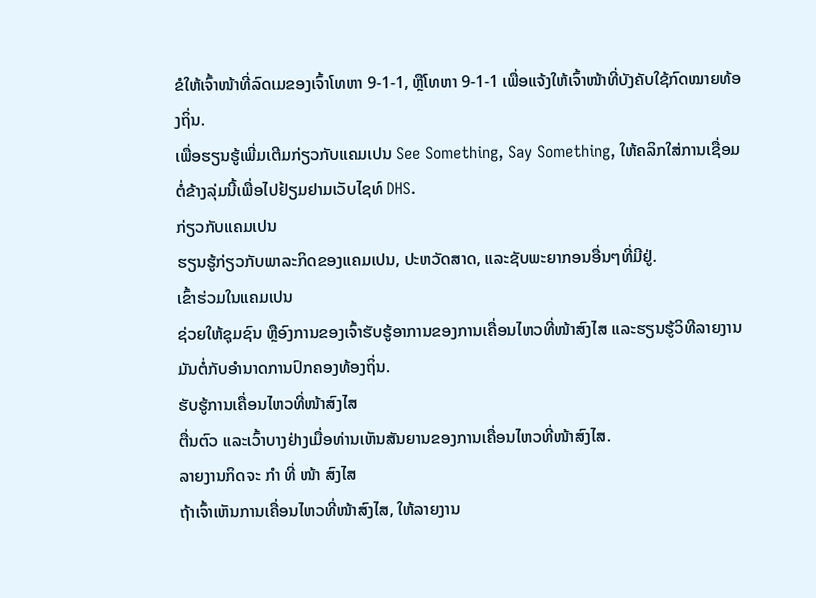ຂໍໃຫ້ເຈົ້າໜ້າທີ່ລົດເມຂອງເຈົ້າໂທຫາ 9-1-1, ຫຼືໂທຫາ 9-1-1 ເພື່ອແຈ້ງໃຫ້ເຈົ້າໜ້າທີ່ບັງຄັບໃຊ້ກົດໝາຍທ້ອງຖິ່ນ.
ເພື່ອຮຽນຮູ້ເພີ່ມເຕີມກ່ຽວກັບແຄມເປນ See Something, Say Something, ໃຫ້ຄລິກໃສ່ການເຊື່ອມຕໍ່ຂ້າງລຸ່ມນີ້ເພື່ອໄປຢ້ຽມຢາມເວັບໄຊທ໌ DHS.
ກ່ຽວກັບແຄມເປນ
ຮຽນຮູ້ກ່ຽວກັບພາລະກິດຂອງແຄມເປນ, ປະຫວັດສາດ, ແລະຊັບພະຍາກອນອື່ນໆທີ່ມີຢູ່.
ເຂົ້າຮ່ວມໃນແຄມເປນ
ຊ່ວຍໃຫ້ຊຸມຊົນ ຫຼືອົງການຂອງເຈົ້າຮັບຮູ້ອາການຂອງການເຄື່ອນໄຫວທີ່ໜ້າສົງໄສ ແລະຮຽນຮູ້ວິທີລາຍງານມັນຕໍ່ກັບອຳນາດການປົກຄອງທ້ອງຖິ່ນ.
ຮັບຮູ້ການເຄື່ອນໄຫວທີ່ໜ້າສົງໄສ
ຕື່ນຕົວ ແລະເວົ້າບາງຢ່າງເມື່ອທ່ານເຫັນສັນຍານຂອງການເຄື່ອນໄຫວທີ່ໜ້າສົງໄສ.
ລາຍງານກິດຈະ ກຳ ທີ່ ໜ້າ ສົງໄສ
ຖ້າເຈົ້າເຫັນການເຄື່ອນໄຫວທີ່ໜ້າສົງໄສ, ໃຫ້ລາຍງານ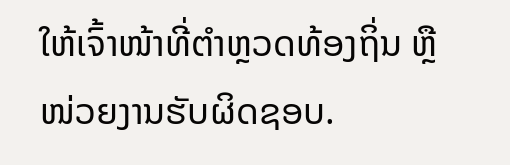ໃຫ້ເຈົ້າໜ້າທີ່ຕຳຫຼວດທ້ອງຖິ່ນ ຫຼື ໜ່ວຍງານຮັບຜິດຊອບ.